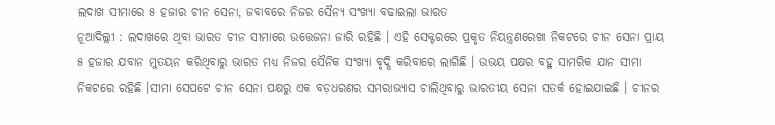ଲଦାଖ ସୀମାରେ ୫ ହଜାର ଚୀନ ସେନା, ଜବାବରେ ନିଜର ସୈନ୍ୟ ସଂଖ୍ୟା ବଢାଇଲା ଭାରତ
ନୂଆଦିଲ୍ଲୀ : ଲଦାଖରେ ଥିବା ଭାରତ ଚୀନ ସୀମାରେ ଉତ୍ତେଜନା ଜାରି ରହିଛି । ଏହି ସେକ୍ଟରରେ ପ୍ରକୃତ ନିୟନ୍ତ୍ରଣରେଖା ନିକଟରେ ଚୀନ ସେନା ପ୍ରାୟ ୫ ହଜାର ଯବାନ ମୁତୟନ କରିଥିବାରୁ ଭାରତ ମଧ୍ୟ ନିଜର ସୈନିକ ସଂଖ୍ୟା ବୃଦ୍ଧି କରିବାରେ ଲାଗିଛି । ଉଭୟ ପକ୍ଷର ବହୁ ସାମରିକ ଯାନ ସୀମା ନିକଟରେ ରହିଛି ।ସୀମା ସେପଟେ ଚୀନ ସେନା ପକ୍ଷରୁ ଏକ ବଡ଼ଧରଣର ସମରାଭ୍ୟାସ ଚାଲିଥିବାରୁ ଭାରତୀୟ ସେନା ସତର୍କ ହୋଇଯାଇଛି । ଚୀନର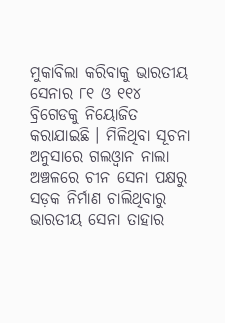ମୁକାବିଲା କରିବାକୁ ଭାରତୀୟ ସେନାର ୮୧ ଓ ୧୧୪ ବ୍ରିଗେଡକୁ ନିୟୋଜିତ କରାଯାଇଛି । ମିଳିଥିବା ସୂଚନା ଅନୁସାରେ ଗଲଓ୍ଵାନ ନାଲା ଅଞ୍ଚଳରେ ଚୀନ ସେନା ପକ୍ଷରୁ ସଡ଼କ ନିର୍ମାଣ ଚାଲିଥିବାରୁ ଭାରତୀୟ ସେନା ତାହାର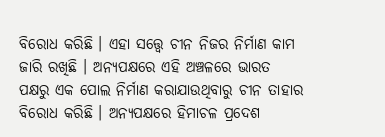ବିରୋଧ କରିଛି । ଏହା ସତ୍ତ୍ୱେ ଚୀନ ନିଜର ନିର୍ମାଣ କାମ ଜାରି ରଖିଛି । ଅନ୍ୟପକ୍ଷରେ ଏହି ଅଞ୍ଚଳରେ ଭାରତ ପକ୍ଷରୁ ଏକ ପୋଲ ନିର୍ମାଣ କରାଯାଉଥିବାରୁ ଚୀନ ତାହାର ବିରୋଧ କରିଛି । ଅନ୍ୟପକ୍ଷରେ ହିମାଚଳ ପ୍ରଦେଶ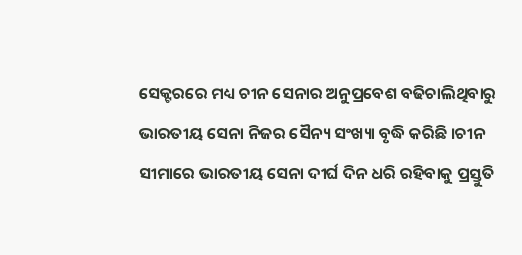ସେକ୍ଟରରେ ମଧ୍ୟ ଚୀନ ସେନାର ଅନୁପ୍ରବେଶ ବଢିଚାଲିଥିବାରୁ ଭାରତୀୟ ସେନା ନିଜର ସୈନ୍ୟ ସଂଖ୍ୟା ବୃଦ୍ଧି କରିଛି ।ଚୀନ ସୀମାରେ ଭାରତୀୟ ସେନା ଦୀର୍ଘ ଦିନ ଧରି ରହିବାକୁ ପ୍ରସ୍ତୁତି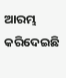ଆରମ୍ଭ କରିଦେଇଛି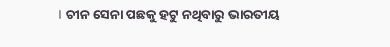। ଚୀନ ସେନା ପଛକୁ ହଟୁ ନଥିବାରୁ ଭାରତୀୟ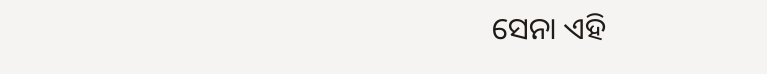ସେନା ଏହି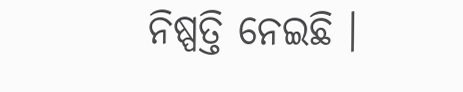ନିଷ୍ପତ୍ତି ନେଇଛି ।